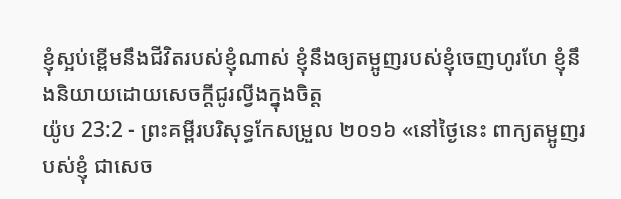ខ្ញុំស្អប់ខ្ពើមនឹងជីវិតរបស់ខ្ញុំណាស់ ខ្ញុំនឹងឲ្យតម្អូញរបស់ខ្ញុំចេញហូរហែ ខ្ញុំនឹងនិយាយដោយសេចក្ដីជូរល្វីងក្នុងចិត្ត
យ៉ូប 23:2 - ព្រះគម្ពីរបរិសុទ្ធកែសម្រួល ២០១៦ «នៅថ្ងៃនេះ ពាក្យតម្អូញរបស់ខ្ញុំ ជាសេច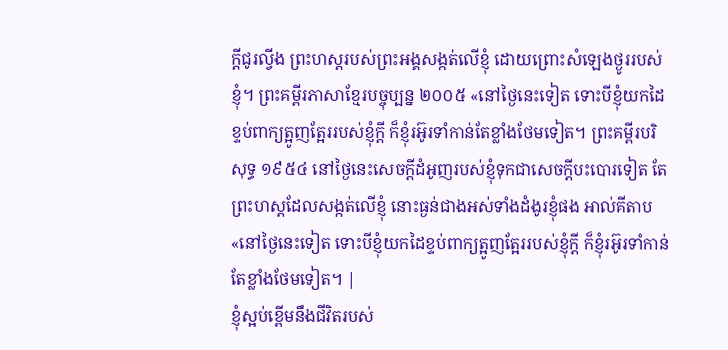ក្ដីជូរល្វីង ព្រះហស្តរបស់ព្រះអង្គសង្កត់លើខ្ញុំ ដោយព្រោះសំឡេងថ្ងូររបស់ខ្ញុំ។ ព្រះគម្ពីរភាសាខ្មែរបច្ចុប្បន្ន ២០០៥ «នៅថ្ងៃនេះទៀត ទោះបីខ្ញុំយកដៃខ្ទប់ពាក្យត្អូញត្អែររបស់ខ្ញុំក្ដី ក៏ខ្ញុំរអ៊ូរទាំកាន់តែខ្លាំងថែមទៀត។ ព្រះគម្ពីរបរិសុទ្ធ ១៩៥៤ នៅថ្ងៃនេះសេចក្ដីដំអូញរបស់ខ្ញុំទុកជាសេចក្ដីបះបោរទៀត តែព្រះហស្តដែលសង្កត់លើខ្ញុំ នោះធ្ងន់ជាងអស់ទាំងដំងូរខ្ញុំផង អាល់គីតាប «នៅថ្ងៃនេះទៀត ទោះបីខ្ញុំយកដៃខ្ទប់ពាក្យត្អូញត្អែររបស់ខ្ញុំក្ដី ក៏ខ្ញុំរអ៊ូរទាំកាន់តែខ្លាំងថែមទៀត។ |
ខ្ញុំស្អប់ខ្ពើមនឹងជីវិតរបស់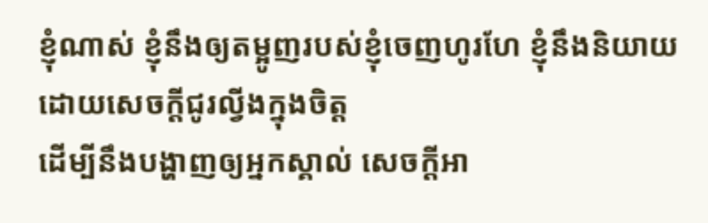ខ្ញុំណាស់ ខ្ញុំនឹងឲ្យតម្អូញរបស់ខ្ញុំចេញហូរហែ ខ្ញុំនឹងនិយាយដោយសេចក្ដីជូរល្វីងក្នុងចិត្ត
ដើម្បីនឹងបង្ហាញឲ្យអ្នកស្គាល់ សេចក្ដីអា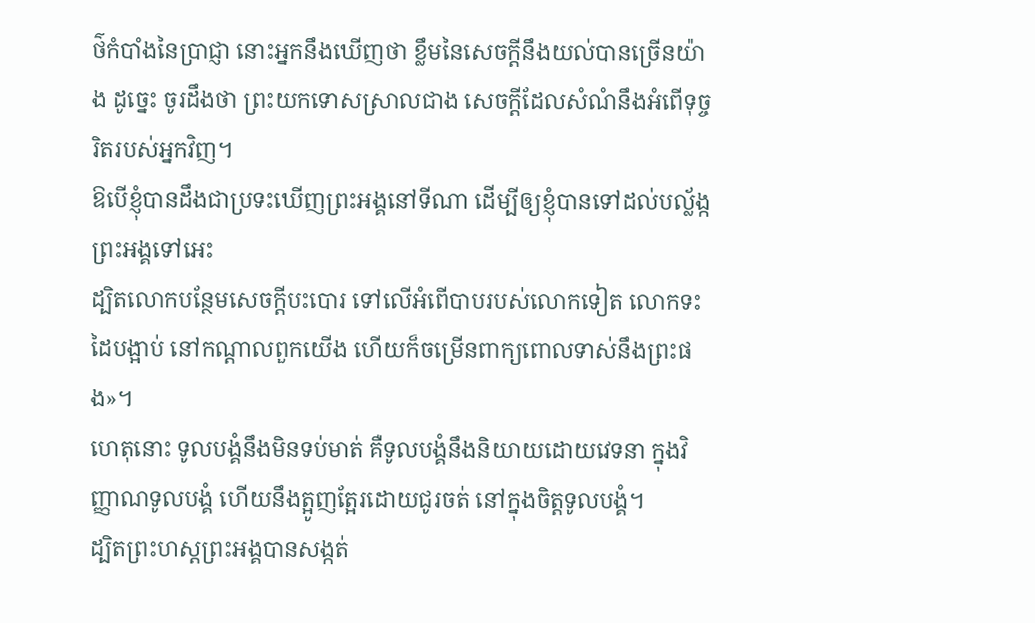ថ៌កំបាំងនៃប្រាជ្ញា នោះអ្នកនឹងឃើញថា ខ្លឹមនៃសេចក្ដីនឹងយល់បានច្រើនយ៉ាង ដូច្នេះ ចូរដឹងថា ព្រះយកទោសស្រាលជាង សេចក្ដីដែលសំណំនឹងអំពើទុច្ចរិតរបស់អ្នកវិញ។
ឱបើខ្ញុំបានដឹងជាប្រទះឃើញព្រះអង្គនៅទីណា ដើម្បីឲ្យខ្ញុំបានទៅដល់បល្ល័ង្កព្រះអង្គទៅអេះ
ដ្បិតលោកបន្ថែមសេចក្ដីបះបោរ ទៅលើអំពើបាបរបស់លោកទៀត លោកទះដៃបង្អាប់ នៅកណ្ដាលពួកយើង ហើយក៏ចម្រើនពាក្យពោលទាស់នឹងព្រះផង»។
ហេតុនោះ ទូលបង្គំនឹងមិនទប់មាត់ គឺទូលបង្គំនឹងនិយាយដោយវេទនា ក្នុងវិញ្ញាណទូលបង្គំ ហើយនឹងត្អូញត្អែរដោយជូរចត់ នៅក្នុងចិត្តទូលបង្គំ។
ដ្បិតព្រះហស្តព្រះអង្គបានសង្កត់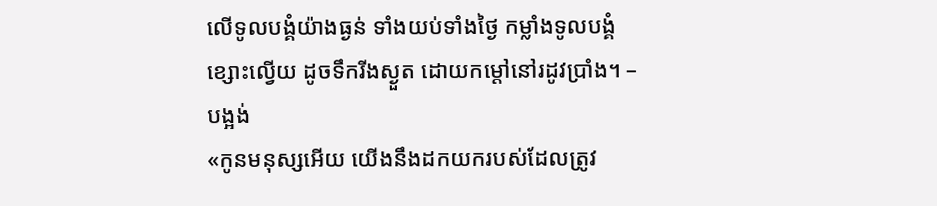លើទូលបង្គំយ៉ាងធ្ងន់ ទាំងយប់ទាំងថ្ងៃ កម្លាំងទូលបង្គំខ្សោះល្វើយ ដូចទឹករីងស្ងួត ដោយកម្ដៅនៅរដូវប្រាំង។ –បង្អង់
«កូនមនុស្សអើយ យើងនឹងដកយករបស់ដែលត្រូវ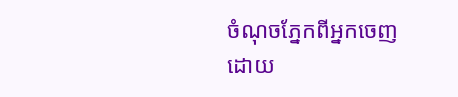ចំណុចភ្នែកពីអ្នកចេញ ដោយ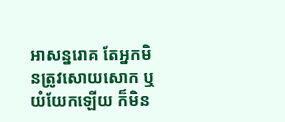អាសន្នរោគ តែអ្នកមិនត្រូវសោយសោក ឬយំយែកឡើយ ក៏មិន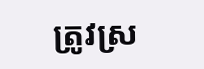ត្រូវស្រ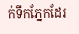ក់ទឹកភ្នែកដែរ